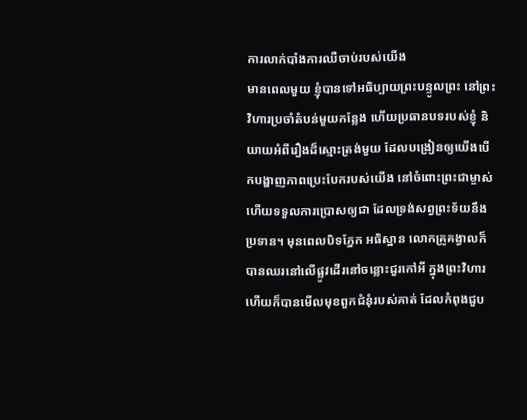ការលាក់បាំងការឈឺចាប់របស់យើង
មានពេលមួយ ខ្ញុំបានទៅអធិប្បាយព្រះបន្ទូលព្រះ នៅព្រះវិហារប្រចាំតំបន់មួយកន្លែង ហើយប្រធានបទរបស់ខ្ញុំ និយាយអំពីរឿងដ៏ស្មោះត្រង់មួយ ដែលបង្រៀនឲ្យយើងបើកបង្ហាញភាពប្រេះបែករបស់យើង នៅចំពោះព្រះជាម្ចាស់ ហើយទទួលការប្រោសឲ្យជា ដែលទ្រង់សព្វព្រះទ័យនឹងប្រទាន។ មុនពេលបិទភ្នែក អធិស្ឋាន លោកគ្រូគង្វាលក៏បានឈរនៅលើផ្លូវដើរនៅចន្លោះជួរកៅអី ក្នុងព្រះវិហារ ហើយក៏បានមើលមុខពួកជំនុំរបស់គាត់ ដែលកំពុងជួប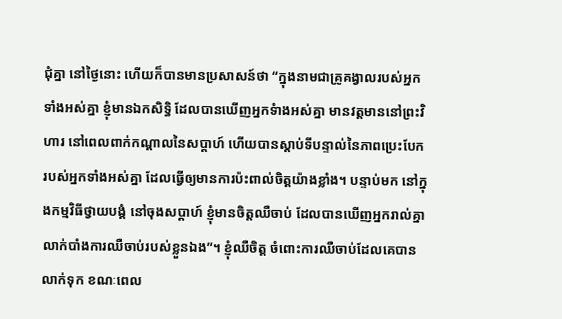ជុំគ្នា នៅថ្ងៃនោះ ហើយក៏បានមានប្រសាសន៍ថា “ក្នុងនាមជាគ្រូគង្វាលរបស់អ្នកទាំងអស់គ្នា ខ្ញុំមានឯកសិទ្ធិ ដែលបានឃើញអ្នកទំាងអស់គ្នា មានវត្តមាននៅព្រះវិហារ នៅពេលពាក់កណ្តាលនៃសប្តាហ៍ ហើយបានស្តាប់ទីបន្ទាល់នៃភាពប្រេះបែករបស់អ្នកទាំងអស់គ្នា ដែលធ្វើឲ្យមានការប៉ះពាល់ចិត្តយ៉ាងខ្លាំង។ បន្ទាប់មក នៅក្នុងកម្មវិធីថ្វាយបង្គំ នៅចុងសប្តាហ៍ ខ្ញុំមានចិត្តឈឺចាប់ ដែលបានឃើញអ្នករាល់គ្នាលាក់បាំងការឈឺចាប់របស់ខ្លួនឯង”។ ខ្ញុំឈឺចិត្ត ចំពោះការឈឺចាប់ដែលគេបានលាក់ទុក ខណៈពេល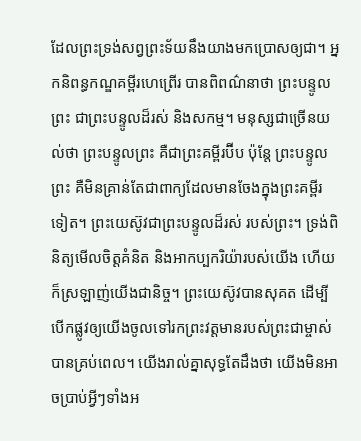ដែលព្រះទ្រង់សព្វព្រះទ័យនឹងយាងមកប្រោសឲ្យជា។ អ្នកនិពន្ធកណ្ឌគម្ពីរហេព្រើរ បានពិពណ៌នាថា ព្រះបន្ទូលព្រះ ជាព្រះបន្ទូលដ៏រស់ និងសកម្ម។ មនុស្សជាច្រើនយល់ថា ព្រះបន្ទូលព្រះ គឺជាព្រះគម្ពីរប៊ីប ប៉ុន្តែ ព្រះបន្ទូលព្រះ គឺមិនគ្រាន់តែជាពាក្យដែលមានចែងក្នុងព្រះគម្ពីរទៀត។ ព្រះយេស៊ូវជាព្រះបន្ទូលដ៏រស់ របស់ព្រះ។ ទ្រង់ពិនិត្យមើលចិត្តគំនិត និងអាកប្បករិយ៉ារបស់យើង ហើយក៏ស្រឡាញ់យើងជានិច្ច។ ព្រះយេស៊ូវបានសុគត ដើម្បីបើកផ្លូវឲ្យយើងចូលទៅរកព្រះវត្តមានរបស់ព្រះជាម្ចាស់ បានគ្រប់ពេល។ យើងរាល់គ្នាសុទ្ធតែដឹងថា យើងមិនអាចប្រាប់អ្វីៗទាំងអ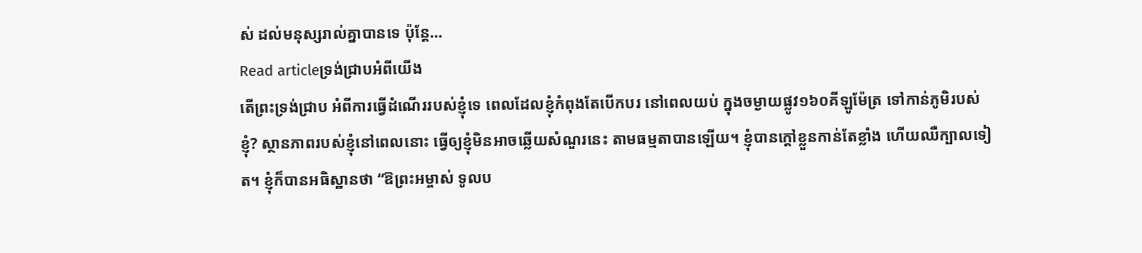ស់ ដល់មនុស្សរាល់គ្នាបានទេ ប៉ុន្តែ…
Read articleទ្រង់ជ្រាបអំពីយើង
តើព្រះទ្រង់ជ្រាប អំពីការធ្វើដំណើររបស់ខ្ញុំទេ ពេលដែលខ្ញុំកំពុងតែបើកបរ នៅពេលយប់ ក្នុងចម្ងាយផ្លូវ១៦០គីឡូម៉ែត្រ ទៅកាន់ភូមិរបស់ខ្ញុំ? ស្ថានភាពរបស់ខ្ញុំនៅពេលនោះ ធ្វើឲ្យខ្ញុំមិនអាចឆ្លើយសំណួរនេះ តាមធម្មតាបានឡើយ។ ខ្ញុំបានក្តៅខ្លួនកាន់តែខ្លាំង ហើយឈឺក្បាលទៀត។ ខ្ញុំក៏បានអធិស្ឋានថា “ឱព្រះអម្ចាស់ ទូលប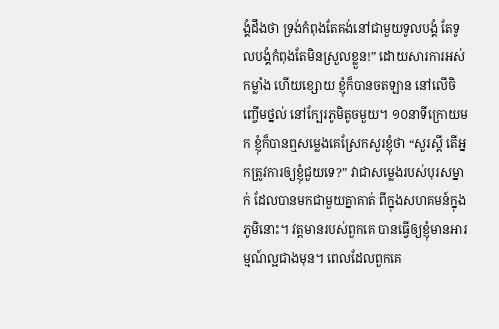ង្គំដឹងថា ទ្រង់កំពុងតែគង់នៅជាមួយទូលបង្គំ តែទូលបង្គំកំពុងតែមិនស្រួលខ្លួន!” ដោយសារការអស់កម្លាំង ហើយខ្សោយ ខ្ញុំក៏បានចតឡាន នៅលើចិញ្ចើមថ្នល់ នៅក្បែរភូមិតូចមួយ។ ១០នាទីក្រោយមក ខ្ញុំក៏បានឮសម្លេងគេស្រែកសួរខ្ញុំថា “សួរស្តី តើអ្នកត្រូវការឲ្យខ្ញុំជួយទេ?” វាជាសម្លេងរបស់បុរសម្នាក់ ដែលបានមកជាមួយគ្នាគាត់ ពីក្នុងសហគមន៍ក្នុងភូមិនោះ។ វត្តមានរបស់ពួកគេ បានធ្វើឲ្យខ្ញុំមានអារម្មណ៍ល្អជាងមុន។ ពេលដែលពួកគេ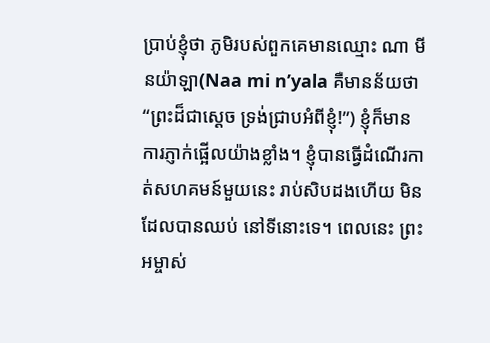ប្រាប់ខ្ញុំថា ភូមិរបស់ពួកគេមានឈ្មោះ ណា មី នយ៉ាឡា(Naa mi n’yala គឺមានន័យថា “ព្រះដ៏ជាស្តេច ទ្រង់ជ្រាបអំពីខ្ញុំ!”) ខ្ញុំក៏មានការភ្ញាក់ផ្អើលយ៉ាងខ្លាំង។ ខ្ញុំបានធ្វើដំណើរកាត់សហគមន៍មួយនេះ រាប់សិបដងហើយ មិនដែលបានឈប់ នៅទីនោះទេ។ ពេលនេះ ព្រះអម្ចាស់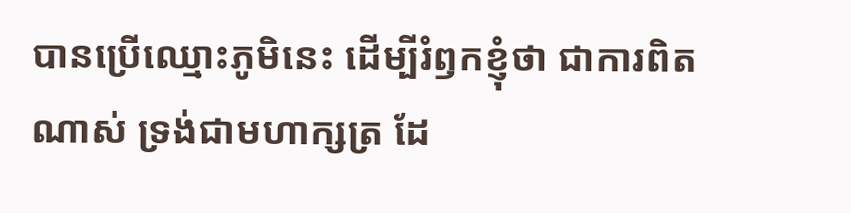បានប្រើឈ្មោះភូមិនេះ ដើម្បីរំឭកខ្ញុំថា ជាការពិតណាស់ ទ្រង់ជាមហាក្សត្រ ដែ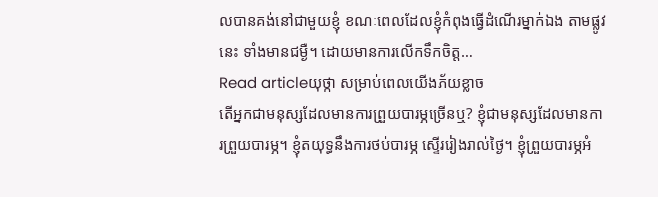លបានគង់នៅជាមួយខ្ញុំ ខណៈពេលដែលខ្ញុំកំពុងធ្វើដំណើរម្នាក់ឯង តាមផ្លូវនេះ ទាំងមានជម្ងឺ។ ដោយមានការលើកទឹកចិត្ត…
Read articleយុថ្កា សម្រាប់ពេលយើងភ័យខ្លាច
តើអ្នកជាមនុស្សដែលមានការព្រួយបារម្ភច្រើនឬ? ខ្ញុំជាមនុស្សដែលមានការព្រួយបារម្ភ។ ខ្ញុំតយុទ្ធនឹងការថប់បារម្ភ ស្ទើររៀងរាល់ថ្ងៃ។ ខ្ញុំព្រួយបារម្ភអំ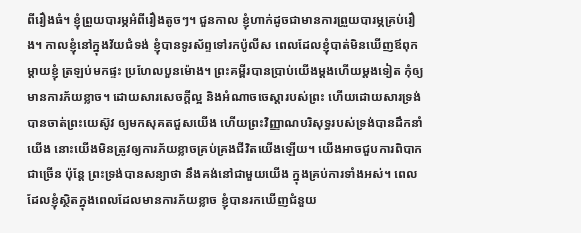ពីរឿងធំ។ ខ្ញុំព្រួយបារម្ភអំពីរឿងតូចៗ។ ជួនកាល ខ្ញុំហាក់ដូចជាមានការព្រួយបារម្ភគ្រប់រឿង។ កាលខ្ញុំនៅក្នុងវ័យជំទង់ ខ្ញុំបានទូរស័ព្ទទៅរកប៉ូលីស ពេលដែលខ្ញុំបាត់មិនឃើញឪពុកម្តាយខ្ញុំ ត្រឡប់មកផ្ទះ ប្រហែលបួនម៉ោង។ ព្រះគម្ពីរបានប្រាប់យើងម្តងហើយម្តងទៀត កុំឲ្យមានការភ័យខ្លាច។ ដោយសារសេចក្តីល្អ និងអំណាចចេស្តារបស់ព្រះ ហើយដោយសារទ្រង់បានចាត់ព្រះយេស៊ូវ ឲ្យមកសុគតជួសយើង ហើយព្រះវិញ្ញាណបរិសុទ្ធរបស់ទ្រង់បានដឹកនាំយើង នោះយើងមិនត្រូវឲ្យការភ័យខ្លាចគ្រប់គ្រងជីវិតយើងឡើយ។ យើងអាចជួបការពិបាកជាច្រើន ប៉ុន្តែ ព្រះទ្រង់បានសន្យាថា នឹងគង់នៅជាមួយយើង ក្នុងគ្រប់ការទាំងអស់។ ពេលដែលខ្ញុំស្ថិតក្នុងពេលដែលមានការភ័យខ្លាច ខ្ញុំបានរកឃើញជំនួយ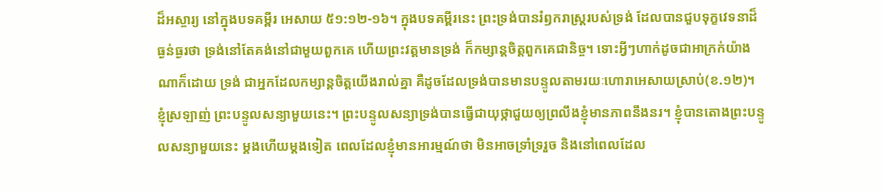ដ៏អស្ចារ្យ នៅក្នុងបទគម្ពីរ អេសាយ ៥១:១២-១៦។ ក្នុងបទគម្ពីរនេះ ព្រះទ្រង់បានរំឭករាស្រ្តរបស់ទ្រង់ ដែលបានជួបទុក្ខវេទនាដ៏ធ្ងន់ធ្ងរថា ទ្រង់នៅតែគង់នៅជាមួយពួកគេ ហើយព្រះវត្តមានទ្រង់ ក៏កម្សាន្តចិត្តពួកគេជានិច្ច។ ទោះអ្វីៗហាក់ដូចជាអាក្រក់យ៉ាងណាក៏ដោយ ទ្រង់ ជាអ្នកដែលកម្សាន្តចិត្តយើងរាល់គ្នា គឺដូចដែលទ្រង់បានមានបន្ទូលតាមរយៈហោរាអេសាយស្រាប់(ខ.១២)។ ខ្ញុំស្រឡាញ់ ព្រះបន្ទូលសន្យាមួយនេះ។ ព្រះបន្ទូលសន្យាទ្រង់បានធ្វើជាយុថ្កាជួយឲ្យព្រលឹងខ្ញុំមានភាពនឹងនរ។ ខ្ញុំបានតោងព្រះបន្ទូលសន្យាមួយនេះ ម្តងហើយម្តងទៀត ពេលដែលខ្ញុំមានអារម្មណ៍ថា មិនអាចទ្រាំទ្ររួច និងនៅពេលដែល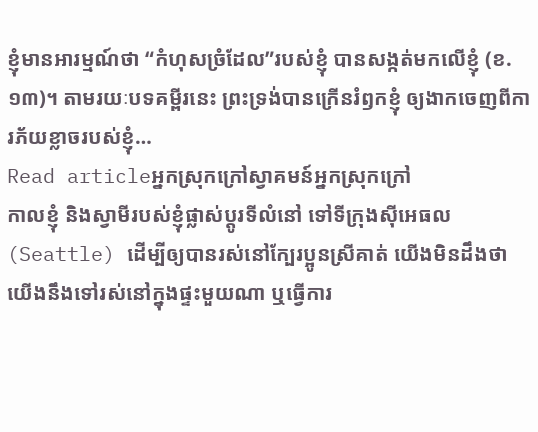ខ្ញុំមានអារម្មណ៍ថា “កំហុសច្រំដែល”របស់ខ្ញុំ បានសង្កត់មកលើខ្ញុំ (ខ.១៣)។ តាមរយៈបទគម្ពីរនេះ ព្រះទ្រង់បានក្រើនរំឭកខ្ញុំ ឲ្យងាកចេញពីការភ័យខ្លាចរបស់ខ្ញុំ…
Read articleអ្នកស្រុកក្រៅស្វាគមន៍អ្នកស្រុកក្រៅ
កាលខ្ញុំ និងស្វាមីរបស់ខ្ញុំផ្លាស់ប្តូរទីលំនៅ ទៅទីក្រុងស៊ីអេធល(Seattle) ដើម្បីឲ្យបានរស់នៅក្បែរប្អូនស្រីគាត់ យើងមិនដឹងថា យើងនឹងទៅរស់នៅក្នុងផ្ទះមួយណា ឬធ្វើការ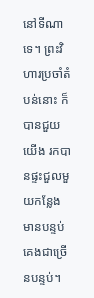នៅទីណាទេ។ ព្រះវិហារប្រចាំតំបន់នោះ ក៏បានជួយយើង រកបានផ្ទះជួលមួយកន្លែង មានបន្ទប់គេងជាច្រើនបន្ទប់។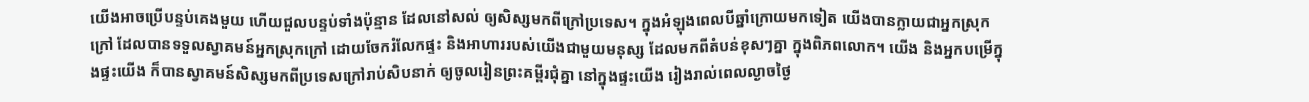យើងអាចប្រើបន្ទប់គេងមួយ ហើយជួលបន្ទប់ទាំងប៉ុន្មាន ដែលនៅសល់ ឲ្យសិស្សមកពីក្រៅប្រទេស។ ក្នុងអំឡុងពេលបីឆ្នាំក្រោយមកទៀត យើងបានក្លាយជាអ្នកស្រុកក្រៅ ដែលបានទទួលស្វាគមន៍អ្នកស្រុកក្រៅ ដោយចែករំលែកផ្ទះ និងអាហាររបស់យើងជាមួយមនុស្ស ដែលមកពីតំបន់ខុសៗគ្នា ក្នុងពិភពលោក។ យើង និងអ្នកបម្រើក្នុងផ្ទះយើង ក៏បានស្វាគមន៍សិស្សមកពីប្រទេសក្រៅរាប់សិបនាក់ ឲ្យចូលរៀនព្រះគម្ពីរជុំគ្នា នៅក្នុងផ្ទះយើង រៀងរាល់ពេលល្ងាចថ្ងៃ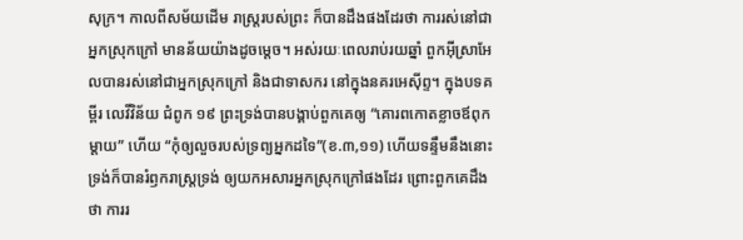សុក្រ។ កាលពីសម័យដើម រាស្រ្តរបស់ព្រះ ក៏បានដឹងផងដែរថា ការរស់នៅជាអ្នកស្រុកក្រៅ មានន័យយ៉ាងដូចម្តេច។ អស់រយៈពេលរាប់រយឆ្នាំ ពួកអ៊ីស្រាអែលបានរស់នៅជាអ្នកស្រុកក្រៅ និងជាទាសករ នៅក្នុងនគរអេស៊ីព្ទ។ ក្នុងបទគម្ពីរ លេវីវិន័យ ជំពូក ១៩ ព្រះទ្រង់បានបង្គាប់ពួកគេឲ្យ “គោរពកោតខ្លាចឪពុកម្តាយ” ហើយ “កុំឲ្យលួចរបស់ទ្រព្យអ្នកដទៃ”(ខ.៣,១១) ហើយទន្ទឹមនឹងនោះ ទ្រង់ក៏បានរំឭករាស្រ្តទ្រង់ ឲ្យយកអសារអ្នកស្រុកក្រៅផងដែរ ព្រោះពួកគេដឹងថា ការរ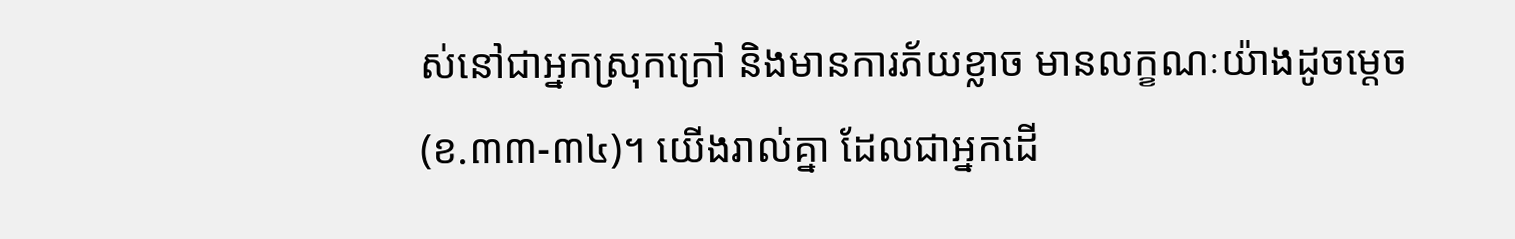ស់នៅជាអ្នកស្រុកក្រៅ និងមានការភ័យខ្លាច មានលក្ខណៈយ៉ាងដូចម្តេច(ខ.៣៣-៣៤)។ យើងរាល់គ្នា ដែលជាអ្នកដើ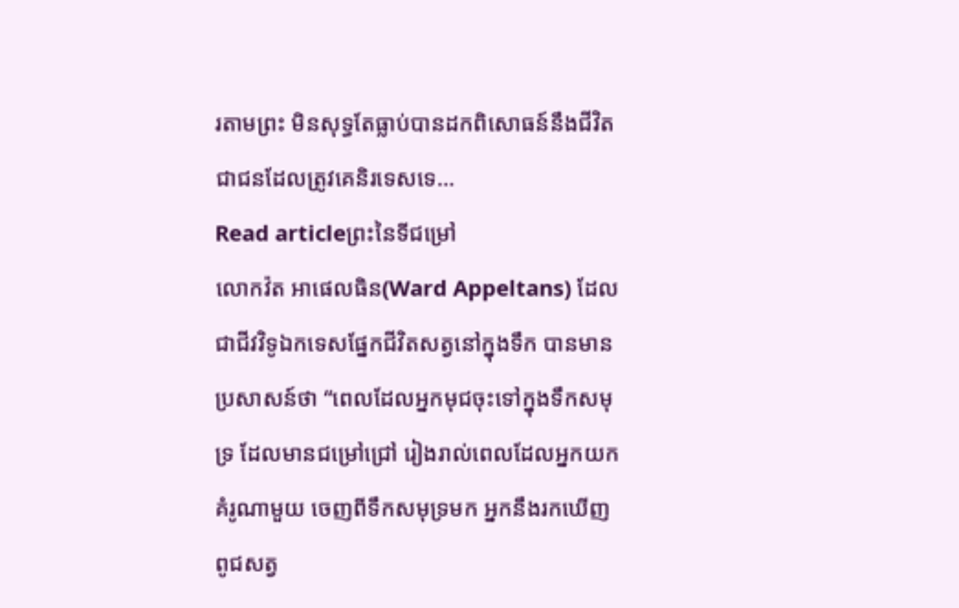រតាមព្រះ មិនសុទ្ធតែធ្លាប់បានដកពិសោធន៍នឹងជីវិតជាជនដែលត្រូវគេនិរទេសទេ…
Read articleព្រះនៃទីជម្រៅ
លោកវ៉ត អាផេលធិន(Ward Appeltans) ដែលជាជីវវិទូឯកទេសផ្នែកជីវិតសត្វនៅក្នុងទឹក បានមានប្រសាសន៍ថា “ពេលដែលអ្នកមុជចុះទៅក្នុងទឹកសមុទ្រ ដែលមានជម្រៅជ្រៅ រៀងរាល់ពេលដែលអ្នកយកគំរូណាមួយ ចេញពីទឹកសមុទ្រមក អ្នកនឹងរកឃើញពូជសត្វ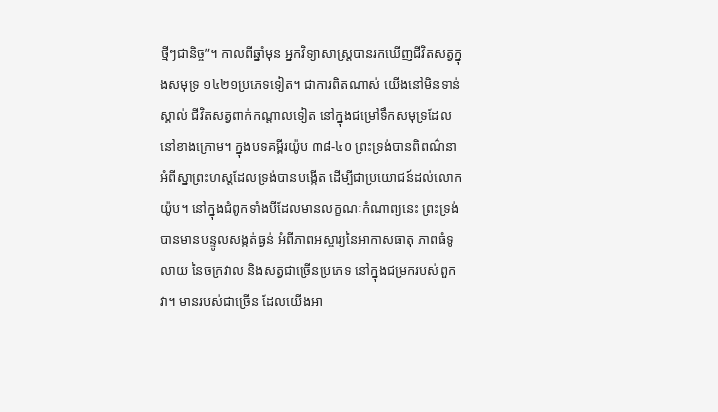ថ្មីៗជានិច្ច”។ កាលពីឆ្នាំមុន អ្នកវិទ្យាសាស្រ្តបានរកឃើញជីវិតសត្វក្នុងសមុទ្រ ១៤២១ប្រភេទទៀត។ ជាការពិតណាស់ យើងនៅមិនទាន់ស្គាល់ ជីវិតសត្វពាក់កណ្តាលទៀត នៅក្នុងជម្រៅទឹកសមុទ្រដែលនៅខាងក្រោម។ ក្នុងបទគម្ពីរយ៉ូប ៣៨-៤០ ព្រះទ្រង់បានពិពណ៌នាអំពីស្នាព្រះហស្តដែលទ្រង់បានបង្កើត ដើម្បីជាប្រយោជន៍ដល់លោកយ៉ូប។ នៅក្នុងជំពូកទាំងបីដែលមានលក្ខណៈកំណាព្យនេះ ព្រះទ្រង់បានមានបន្ទូលសង្កត់ធ្ងន់ អំពីភាពអស្ចារ្យនៃអាកាសធាតុ ភាពធំទូលាយ នៃចក្រវាល និងសត្វជាច្រើនប្រភេទ នៅក្នុងជម្រករបស់ពួកវា។ មានរបស់ជាច្រើន ដែលយើងអា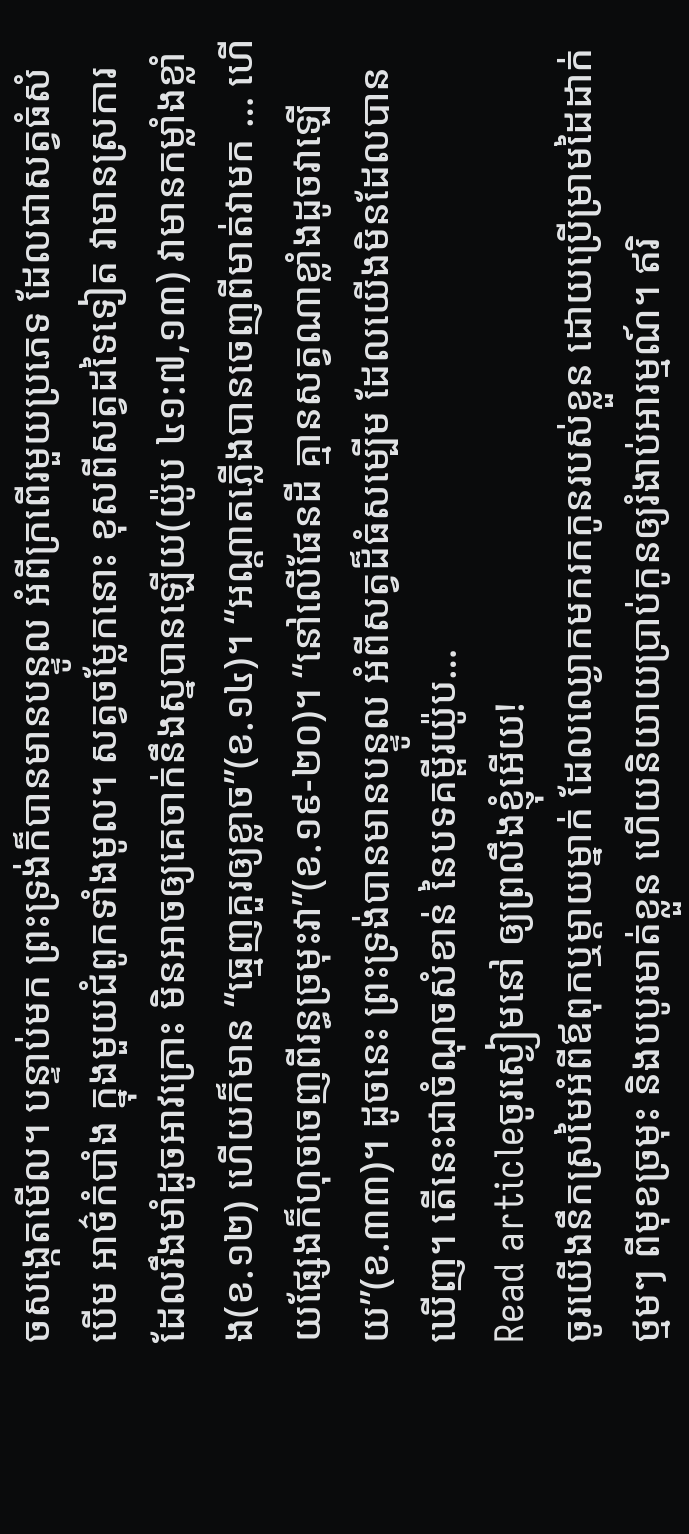ចសង្កេតមើល។ បន្ទាប់មក ព្រះទ្រង់ក៏បានមានបន្ទូល អំពីក្រពើរមួយប្រភេទ ដែលជាសត្វធំសំបើម អាថ៌កំបាំង ក្នុងមួយជំពូកទាំងមូល។ សត្វចម្លែកនោះ ខុសពីសត្វដទៃទៀត វាមានស្រការដែលរឹងមាំដូចអាវក្រោះ មិនអាចឲ្យគេចាក់នឹងស្នបានឡើយ(យ៉ូប ៤១:៧,១៣) វាមានកម្លាំងខ្លាំង(ខ.១២) ហើយក៏មាន “ធ្មេញគួរឲ្យខ្លាច”(ខ.១៤)។ “អណ្តាតភ្លើងបានចេញពីមាត់វាមក … ហើយផ្សែងក៏ហុចចេញពីរន្ធច្រមុះវា”(ខ.១៩-២០)។ “នៅលើផែនដី គ្មានសត្វណាខ្លាំងដូចវាឡើយ”(ខ.៣៣)។ ដូចនេះ ព្រះទ្រង់បានមានបន្ទូល អំពីសត្វដ៏ធំសម្បើម ដែលយើងមិនដែលបានឃើញ។ តើនេះជាចំណុចសំខាន់ នៃបទគម្ពីរយ៉ូប…
Read articleចូរស្ងៀមនៅ ឲ្យព្រលឹងខ្ញុំអើយ!
ចូរយើងនឹកស្រមៃអំពីឪពុកឬម្តាយម្នាក់ ដែលឈ្ងោកមករកកូនរបស់ខ្លួន ដោយប្រើម្រាមដៃដាក់ថ្មមៗ ពីមុខច្រមុះ និងបបូរមាត់ខ្លួន ហើយនិយាយប្រាប់កូនឲ្យរំងាប់អារម្មណ៍។ ឥរិ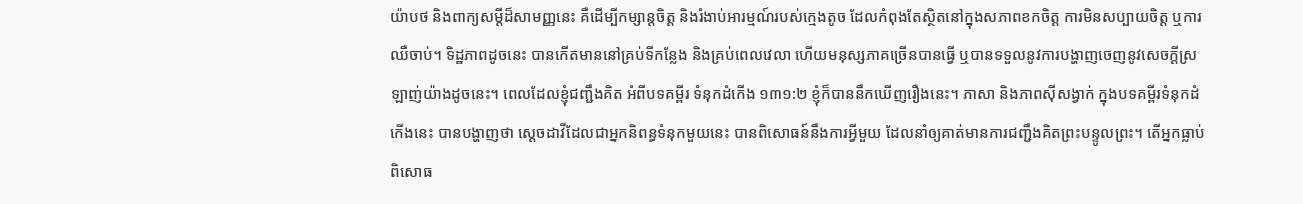យ៉ាបថ និងពាក្យសម្តីដ៏សាមញ្ញនេះ គឺដើម្បីកម្សាន្តចិត្ត និងរំងាប់អារម្មណ៍របស់ក្មេងតូច ដែលកំពុងតែស្ថិតនៅក្នុងសភាពខកចិត្ត ការមិនសប្បាយចិត្ត ឬការឈឺចាប់។ ទិដ្ឋភាពដូចនេះ បានកើតមាននៅគ្រប់ទីកន្លែង និងគ្រប់ពេលវេលា ហើយមនុស្សភាគច្រើនបានធ្វើ ឬបានទទួលនូវការបង្ហាញចេញនូវសេចក្តីស្រឡាញ់យ៉ាងដូចនេះ។ ពេលដែលខ្ញុំជញ្ជឹងគិត អំពីបទគម្ពីរ ទំនុកដំកើង ១៣១:២ ខ្ញុំក៏បាននឹកឃើញរឿងនេះ។ ភាសា និងភាពស៊ីសង្វាក់ ក្នុងបទគម្ពីរទំនុកដំកើងនេះ បានបង្ហាញថា ស្តេចដាវីដែលជាអ្នកនិពន្ធទំនុកមួយនេះ បានពិសោធន៍នឹងការអ្វីមួយ ដែលនាំឲ្យគាត់មានការជញ្ជឹងគិតព្រះបន្ទូលព្រះ។ តើអ្នកធ្លាប់ពិសោធ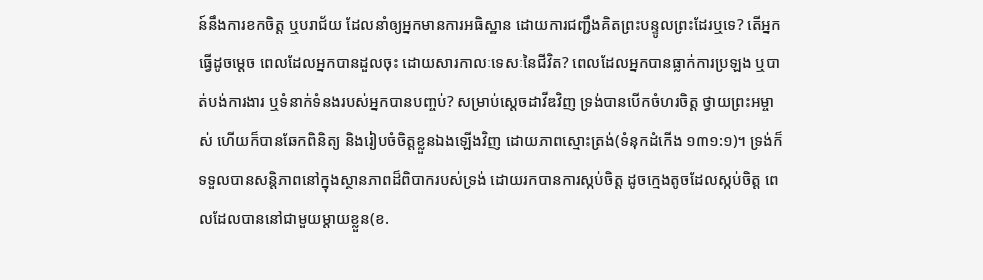ន៍នឹងការខកចិត្ត ឬបរាជ័យ ដែលនាំឲ្យអ្នកមានការអធិស្ឋាន ដោយការជញ្ជឹងគិតព្រះបន្ទូលព្រះដែរឬទេ? តើអ្នកធ្វើដូចម្តេច ពេលដែលអ្នកបានដួលចុះ ដោយសារកាលៈទេសៈនៃជីវិត? ពេលដែលអ្នកបានធ្លាក់ការប្រឡង ឬបាត់បង់ការងារ ឬទំនាក់ទំនងរបស់អ្នកបានបញ្ចប់? សម្រាប់ស្តេចដាវីឌវិញ ទ្រង់បានបើកចំហរចិត្ត ថ្វាយព្រះអម្ចាស់ ហើយក៏បានឆែកពិនិត្យ និងរៀបចំចិត្តខ្លួនឯងឡើងវិញ ដោយភាពស្មោះត្រង់(ទំនុកដំកើង ១៣១:១)។ ទ្រង់ក៏ទទួលបានសន្តិភាពនៅក្នុងស្ថានភាពដ៏ពិបាករបស់ទ្រង់ ដោយរកបានការស្កប់ចិត្ត ដូចក្មេងតូចដែលស្កប់ចិត្ត ពេលដែលបាននៅជាមួយម្តាយខ្លួន(ខ.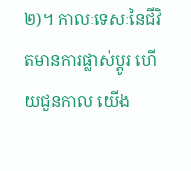២)។ កាលៈទេសៈនៃជីវិតមានការផ្លាស់ប្តូរ ហើយជួនកាល យើង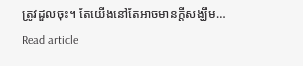ត្រូវដួលចុះ។ តែយើងនៅតែអាចមានក្តីសង្ឃឹម…
Read article